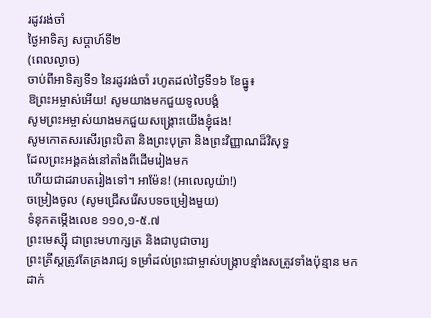រដូវរង់ចាំ
ថ្ងៃអាទិត្យ សប្ដាហ៍ទី២
(ពេលល្ងាច)
ចាប់ពីអាទិត្យទី១ នៃរដូវរង់ចាំ រហូតដល់ថ្ងៃទី១៦ ខែធ្នូ៖
ឱព្រះអម្ចាស់អើយ! សូមយាងមកជួយទូលបង្គំ
សូមព្រះអម្ចាស់យាងមកជួយសង្គ្រោះយើងខ្ញុំផង!
សូមកោតសរសើរព្រះបិតា និងព្រះបុត្រា និងព្រះវិញ្ញាណដ៏វិសុទ្ធ
ដែលព្រះអង្គគង់នៅតាំងពីដើមរៀងមក
ហើយជាដរាបតរៀងទៅ។ អាម៉ែន! (អាលេលូយ៉ា!)
ចម្រៀងចូល (សូមជ្រើសរើសបទចម្រៀងមួយ)
ទំនុកតម្កើងលេខ ១១០,១-៥.៧
ព្រះមេស្ស៊ី ជាព្រះមហាក្សត្រ និងជាបូជាចារ្យ
ព្រះគ្រីស្តត្រូវតែគ្រងរាជ្យ ទម្រាំដល់ព្រះជាម្ចាស់បង្ក្រាបខ្មាំងសត្រូវទាំងប៉ុន្មាន មកដាក់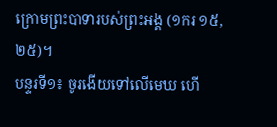ក្រោមព្រះបាទារបស់ព្រះអង្គ (១ករ ១៥,២៥)។
បន្ទរទី១៖ ចូរងើយទៅលើមេឃ ហើ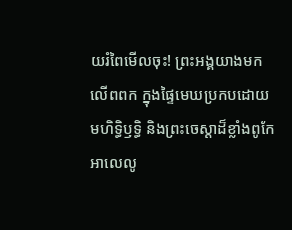យរំពៃមើលចុះ! ព្រះអង្គយាងមកលើពពក ក្នុងផ្ទៃមេឃប្រកបដោយមហិទ្ធិឫទ្ធិ និងព្រះចេស្ដាដ៏ខ្លាំងពូកែ អាលេលូ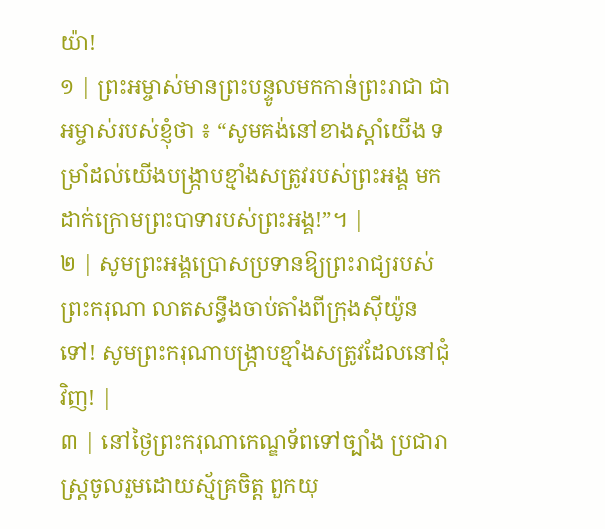យ៉ា!
១ | ព្រះអម្ចាស់មានព្រះបន្ទូលមកកាន់ព្រះរាជា ជាអម្ចាស់របស់ខ្ញុំថា ៖ “សូមគង់នៅខាងស្តាំយើង ទម្រាំដល់យើងបង្រ្កាបខ្មាំងសត្រូវរបស់ព្រះអង្គ មកដាក់ក្រោមព្រះបាទារបស់ព្រះអង្គ!”។ |
២ | សូមព្រះអង្គប្រោសប្រទានឱ្យព្រះរាជ្យរបស់ព្រះករុណា លាតសន្ធឹងចាប់តាំងពីក្រុងស៊ីយ៉ូនទៅ! សូមព្រះករុណាបង្ក្រាបខ្មាំងសត្រូវដែលនៅជុំវិញ! |
៣ | នៅថ្ងៃព្រះករុណាកេណ្ឌទ័ពទៅច្បាំង ប្រជារាស្ត្រចូលរួមដោយស្ម័គ្រចិត្ត ពួកយុ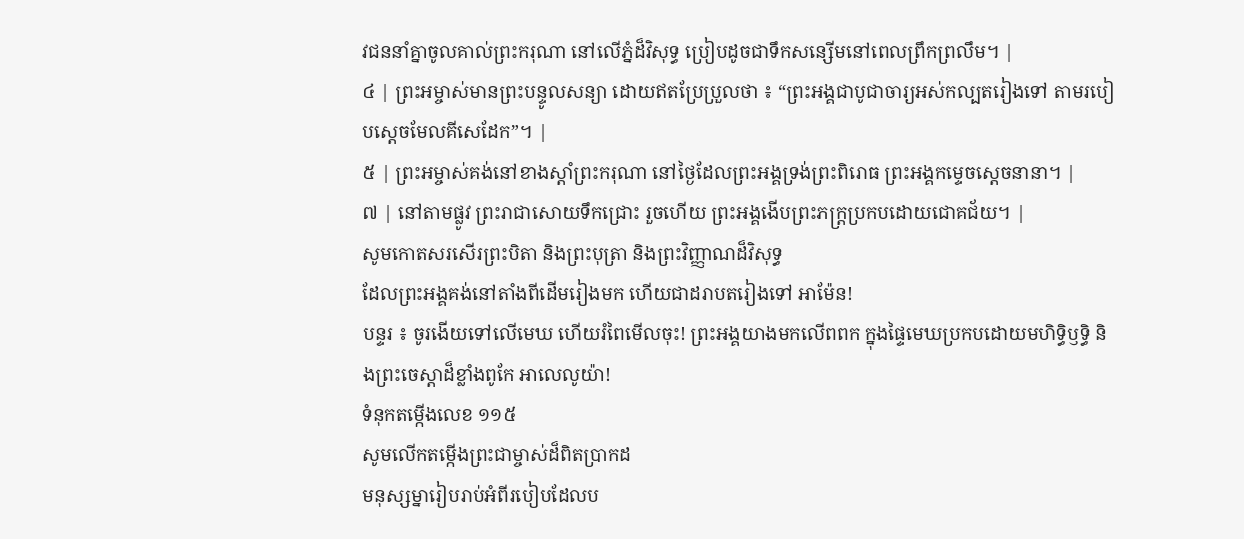វជននាំគ្នាចូលគាល់ព្រះករុណា នៅលើភ្នំដ៏វិសុទ្ធ ប្រៀបដូចជាទឹកសន្សើមនៅពេលព្រឹកព្រលឹម។ |
៤ | ព្រះអម្ចាស់មានព្រះបន្ទូលសន្យា ដោយឥតប្រែប្រួលថា ៖ “ព្រះអង្គជាបូជាចារ្យអស់កល្បតរៀងទៅ តាមរបៀបស្តេចមែលគីសេដែក”។ |
៥ | ព្រះអម្ចាស់គង់នៅខាងស្តាំព្រះករុណា នៅថ្ងៃដែលព្រះអង្គទ្រង់ព្រះពិរោធ ព្រះអង្គកម្ទេចស្តេចនានា។ |
៧ | នៅតាមផ្លូវ ព្រះរាជាសោយទឹកជ្រោះ រួចហើយ ព្រះអង្គងើបព្រះភក្ត្រប្រកបដោយជោគជ័យ។ |
សូមកោតសរសើរព្រះបិតា និងព្រះបុត្រា និងព្រះវិញ្ញាណដ៏វិសុទ្ធ
ដែលព្រះអង្គគង់នៅតាំងពីដើមរៀងមក ហើយជាដរាបតរៀងទៅ អាម៉ែន!
បន្ទរ ៖ ចូរងើយទៅលើមេឃ ហើយរំពៃមើលចុះ! ព្រះអង្គយាងមកលើពពក ក្នុងផ្ទៃមេឃប្រកបដោយមហិទ្ធិឫទ្ធិ និងព្រះចេស្ដាដ៏ខ្លាំងពូកែ អាលេលូយ៉ា!
ទំនុកតម្កើងលេខ ១១៥
សូមលើកតម្កើងព្រះជាម្ចាស់ដ៏ពិតប្រាកដ
មនុស្សម្នារៀបរាប់អំពីរបៀបដែលប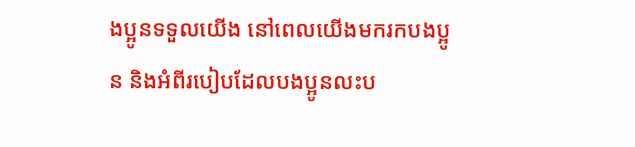ងប្អូនទទួលយើង នៅពេលយើងមករកបងប្អូន និងអំពីរបៀបដែលបងប្អូនលះប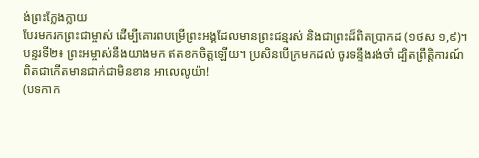ង់ព្រះក្លែងក្លាយ
បែរមករកព្រះជាម្ចាស់ ដើម្បីគោរពបម្រើព្រះអង្គដែលមានព្រះជន្មរស់ និងជាព្រះដ៏ពិតប្រាកដ (១ថស ១,៩)។
បន្ទរទី២៖ ព្រះអម្ចាស់នឹងយាងមក ឥតខកចិត្តឡើយ។ ប្រសិនបើក្រមកដល់ ចូរទន្ទឹងរង់ចាំ ដ្បិតព្រឹត្តិការណ៍ពិតជាកើតមានជាក់ជាមិនខាន អាលេលូយ៉ា!
(បទកាក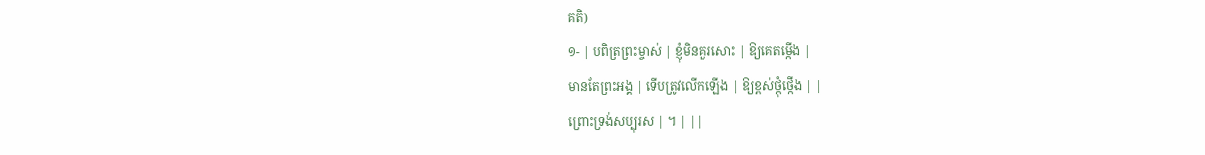គតិ)
១- | បពិត្រព្រះម្ចាស់ | ខ្ញុំមិនគួរសោះ | ឱ្យគេតម្កើង |
មានតែព្រះអង្គ | ទើបត្រូវលើកឡើង | ឱ្យខ្ពស់ថ្កុំថ្កើង | |
ព្រោះទ្រង់សប្បុរស | ។ | ||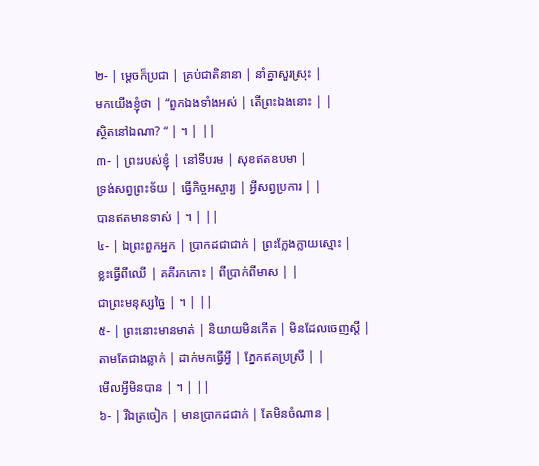២- | ម្តេចក៏ប្រជា | គ្រប់ជាតិនានា | នាំគ្នាសួរស្រុះ |
មកយើងខ្ញុំថា | “ពួកឯងទាំងអស់ | តើព្រះឯងនោះ | |
ស្ថិតនៅឯណា? “ | ។ | ||
៣- | ព្រះរបស់ខ្ញុំ | នៅទីបរម | សុខឥតឧបមា |
ទ្រង់សព្វព្រះទ័យ | ធ្វើកិច្ចអស្ចារ្យ | អ្វីសព្វប្រការ | |
បានឥតមានទាស់ | ។ | ||
៤- | ឯព្រះពួកអ្នក | ប្រាកដជាជាក់ | ព្រះក្លែងក្លាយស្មោះ |
ខ្លះធ្វើពីឈើ | គគីរកកោះ | ពីប្រាក់ពីមាស | |
ជាព្រះមនុស្សច្នៃ | ។ | ||
៥- | ព្រះនោះមានមាត់ | និយាយមិនកើត | មិនដែលចេញស្តី |
តាមតែជាងឆ្លាក់ | ដាក់មកធ្វើអ្វី | ភ្នែកឥតប្រស្រី | |
មើលអ្វីមិនបាន | ។ | ||
៦- | រីឯត្រចៀក | មានប្រាកដជាក់ | តែមិនចំណាន |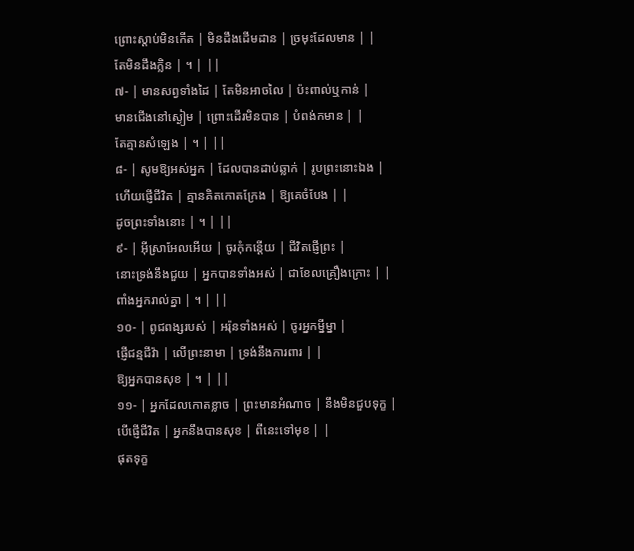ព្រោះស្តាប់មិនកើត | មិនដឹងដើមដាន | ច្រមុះដែលមាន | |
តែមិនដឹងក្លិន | ។ | ||
៧- | មានសព្វទាំងដៃ | តែមិនអាចលៃ | ប៉ះពាល់ឬកាន់ |
មានជើងនៅស្ងៀម | ព្រោះដើរមិនបាន | បំពង់កមាន | |
តែគ្មានសំឡេង | ។ | ||
៨- | សូមឱ្យអស់អ្នក | ដែលបានដាប់ឆ្លាក់ | រូបព្រះនោះឯង |
ហើយផ្ញើជីវិត | គ្មានគិតកោតក្រែង | ឱ្យគេចំបែង | |
ដូចព្រះទាំងនោះ | ។ | ||
៩- | អ៊ីស្រាអែលអើយ | ចូរកុំកន្តើយ | ជីវិតផ្ញើព្រះ |
នោះទ្រង់នឹងជួយ | អ្នកបានទាំងអស់ | ជាខែលគ្រឿងក្រោះ | |
ពាំងអ្នករាល់គ្នា | ។ | ||
១០- | ពូជពង្សរបស់ | អរ៉ុនទាំងអស់ | ចូរអ្នកម្នីម្នា |
ផ្ញើជន្មជីវ៉ា | លើព្រះនាមា | ទ្រង់នឹងការពារ | |
ឱ្យអ្នកបានសុខ | ។ | ||
១១- | អ្នកដែលកោតខ្លាច | ព្រះមានអំណាច | នឹងមិនជួបទុក្ខ |
បើផ្ញើជីវិត | អ្នកនឹងបានសុខ | ពីនេះទៅមុខ | |
ផុតទុក្ខ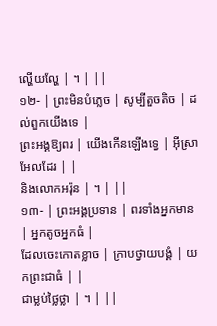ល្ហើយល្ហែ | ។ | ||
១២- | ព្រះមិនបំភ្លេច | សូម្បីតួចតិច | ដល់ពួកយើងទេ |
ព្រះអង្គឱ្យពរ | យើងកើនឡើងទ្វេ | អ៊ីស្រាអែលដែរ | |
និងលោកអរ៉ុន | ។ | ||
១៣- | ព្រះអង្គប្រទាន | ពរទាំងអ្នកមាន | អ្នកតូចអ្នកធំ |
ដែលចេះកោតខ្លាច | ក្រាបថ្វាយបង្គំ | យកព្រះជាធំ | |
ជាម្លប់ថ្លៃថ្លា | ។ | ||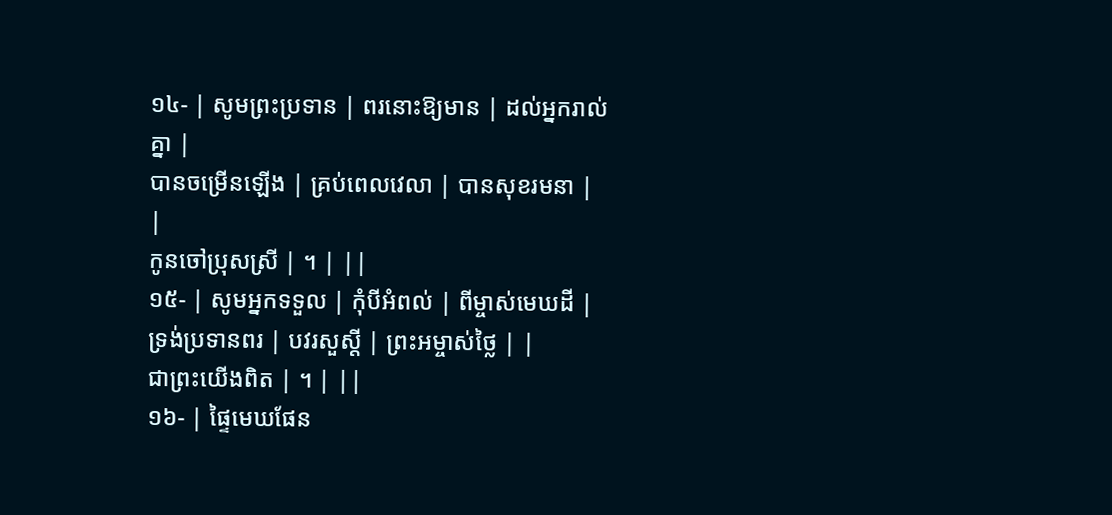១៤- | សូមព្រះប្រទាន | ពរនោះឱ្យមាន | ដល់អ្នករាល់គ្នា |
បានចម្រើនឡើង | គ្រប់ពេលវេលា | បានសុខរមនា | |
កូនចៅប្រុសស្រី | ។ | ||
១៥- | សូមអ្នកទទួល | កុំបីអំពល់ | ពីម្ចាស់មេឃដី |
ទ្រង់ប្រទានពរ | បវរសួស្តី | ព្រះអម្ចាស់ថ្លៃ | |
ជាព្រះយើងពិត | ។ | ||
១៦- | ផ្ទៃមេឃផែន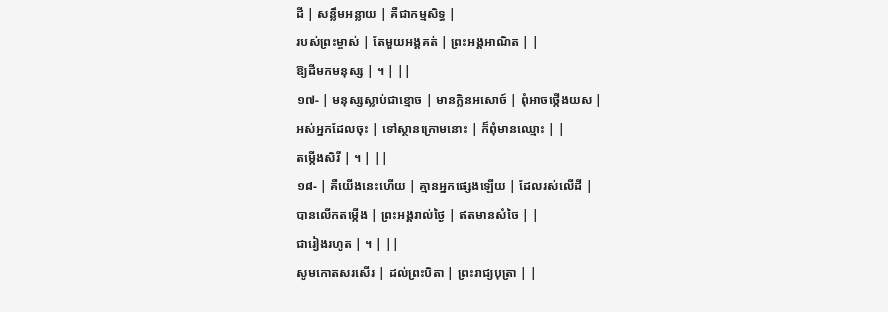ដី | សន្លឹមអន្លាយ | គឺជាកម្មសិទ្ធ |
របស់ព្រះម្ចាស់ | តែមួយអង្គគត់ | ព្រះអង្គអាណិត | |
ឱ្យដីមកមនុស្ស | ។ | ||
១៧- | មនុស្សស្លាប់ជាខ្មោច | មានក្លិនអសោច៍ | ពុំអាចថ្កើងយស |
អស់អ្នកដែលចុះ | ទៅស្ថានក្រោមនោះ | ក៏ពុំមានឈ្មោះ | |
តម្កើងសិរី | ។ | ||
១៨- | គឺយើងនេះហើយ | គ្មានអ្នកផ្សេងឡើយ | ដែលរស់លើដី |
បានលើកតម្កើង | ព្រះអង្គរាល់ថ្ងៃ | ឥតមានសំចៃ | |
ជារៀងរហូត | ។ | ||
សូមកោតសរសើរ | ដល់ព្រះបិតា | ព្រះរាជ្យបុត្រា | |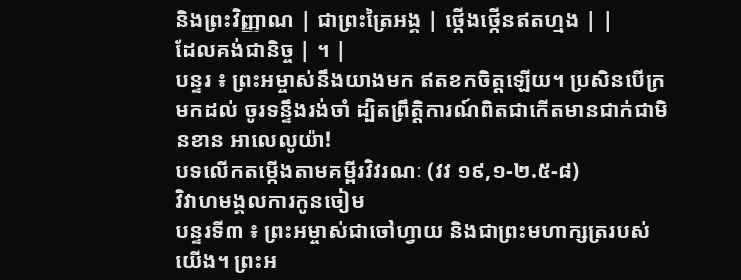និងព្រះវិញ្ញាណ | ជាព្រះត្រៃអង្គ | ថ្កើងថ្កើនឥតហ្មង | |
ដែលគង់ជានិច្ច | ។ |
បន្ទរ ៖ ព្រះអម្ចាស់នឹងយាងមក ឥតខកចិត្តឡើយ។ ប្រសិនបើក្រមកដល់ ចូរទន្ទឹងរង់ចាំ ដ្បិតព្រឹត្តិការណ៍ពិតជាកើតមានជាក់ជាមិនខាន អាលេលូយ៉ា!
បទលើកតម្កើងតាមគម្ពីរវិវរណៈ (វវ ១៩,១-២.៥-៨)
វិវាហមង្គលការកូនចៀម
បន្ទរទី៣ ៖ ព្រះអម្ចាស់ជាចៅហ្វាយ និងជាព្រះមហាក្សត្ររបស់យើង។ ព្រះអ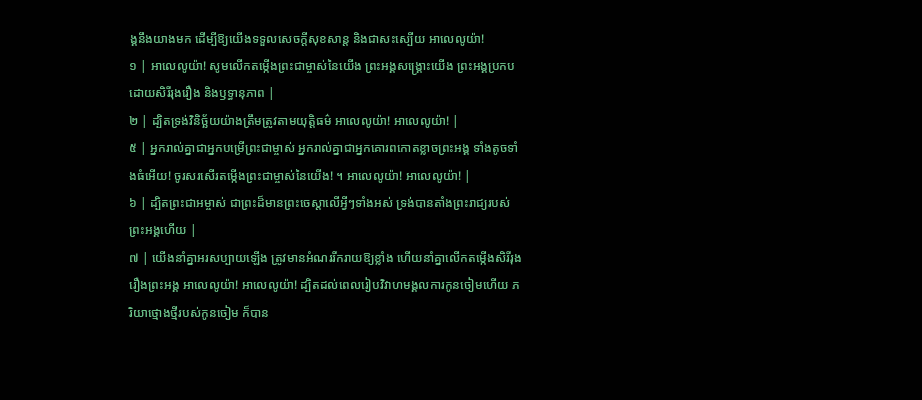ង្គនឹងយាងមក ដើម្បីឱ្យយើងទទួលសេចក្ដីសុខសាន្ត និងជាសះស្បើយ អាលេលូយ៉ា!
១ | អាលេលូយ៉ា! សូមលើកតម្កើងព្រះជាម្ចាស់នៃយើង ព្រះអង្គសង្គ្រោះយើង ព្រះអង្គប្រកបដោយសិរីរុងរឿង និងឫទ្ធានុភាព |
២ | ដ្បិតទ្រង់វិនិច្ឆ័យយ៉ាងត្រឹមត្រូវតាមយុត្តិធម៌ អាលេលូយ៉ា! អាលេលូយ៉ា! |
៥ | អ្នករាល់គ្នាជាអ្នកបម្រើព្រះជាម្ចាស់ អ្នករាល់គ្នាជាអ្នកគោរពកោតខ្លាចព្រះអង្គ ទាំងតូចទាំងធំអើយ! ចូរសរសើរតម្កើងព្រះជាម្ចាស់នៃយើង! ។ អាលេលូយ៉ា! អាលេលូយ៉ា! |
៦ | ដ្បិតព្រះជាអម្ចាស់ ជាព្រះដ៏មានព្រះចេស្តាលើអ្វីៗទាំងអស់ ទ្រង់បានតាំងព្រះរាជ្យរបស់ព្រះអង្គហើយ |
៧ | យើងនាំគ្នាអរសប្បាយឡើង ត្រូវមានអំណររីករាយឱ្យខ្លាំង ហើយនាំគ្នាលើកតម្កើងសិរីរុងរឿងព្រះអង្គ អាលេលូយ៉ា! អាលេលូយ៉ា! ដ្បិតដល់ពេលរៀបវិវាហមង្គលការកូនចៀមហើយ ភរិយាថ្មោងថ្មីរបស់កូនចៀម ក៏បាន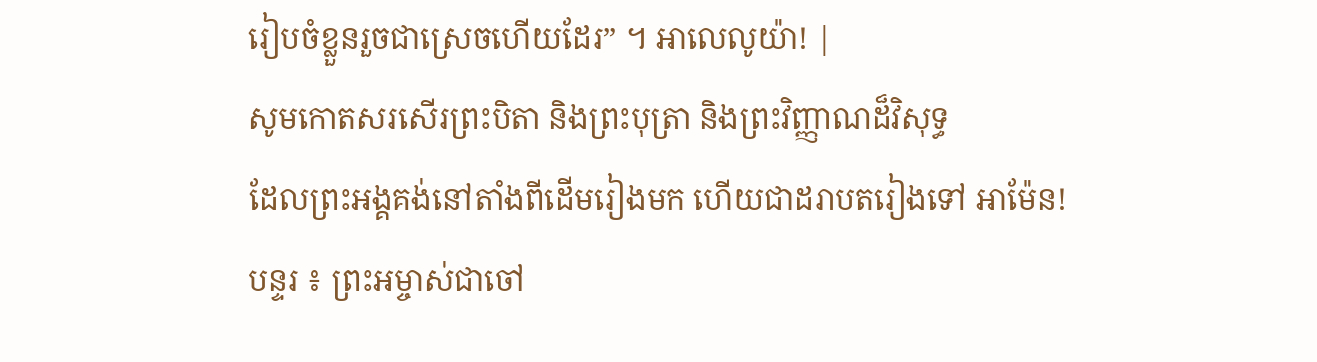រៀបចំខ្លួនរួចជាស្រេចហើយដែរ” ។ អាលេលូយ៉ា! |
សូមកោតសរសើរព្រះបិតា និងព្រះបុត្រា និងព្រះវិញ្ញាណដ៏វិសុទ្ធ
ដែលព្រះអង្គគង់នៅតាំងពីដើមរៀងមក ហើយជាដរាបតរៀងទៅ អាម៉ែន!
បន្ទរ ៖ ព្រះអម្ចាស់ជាចៅ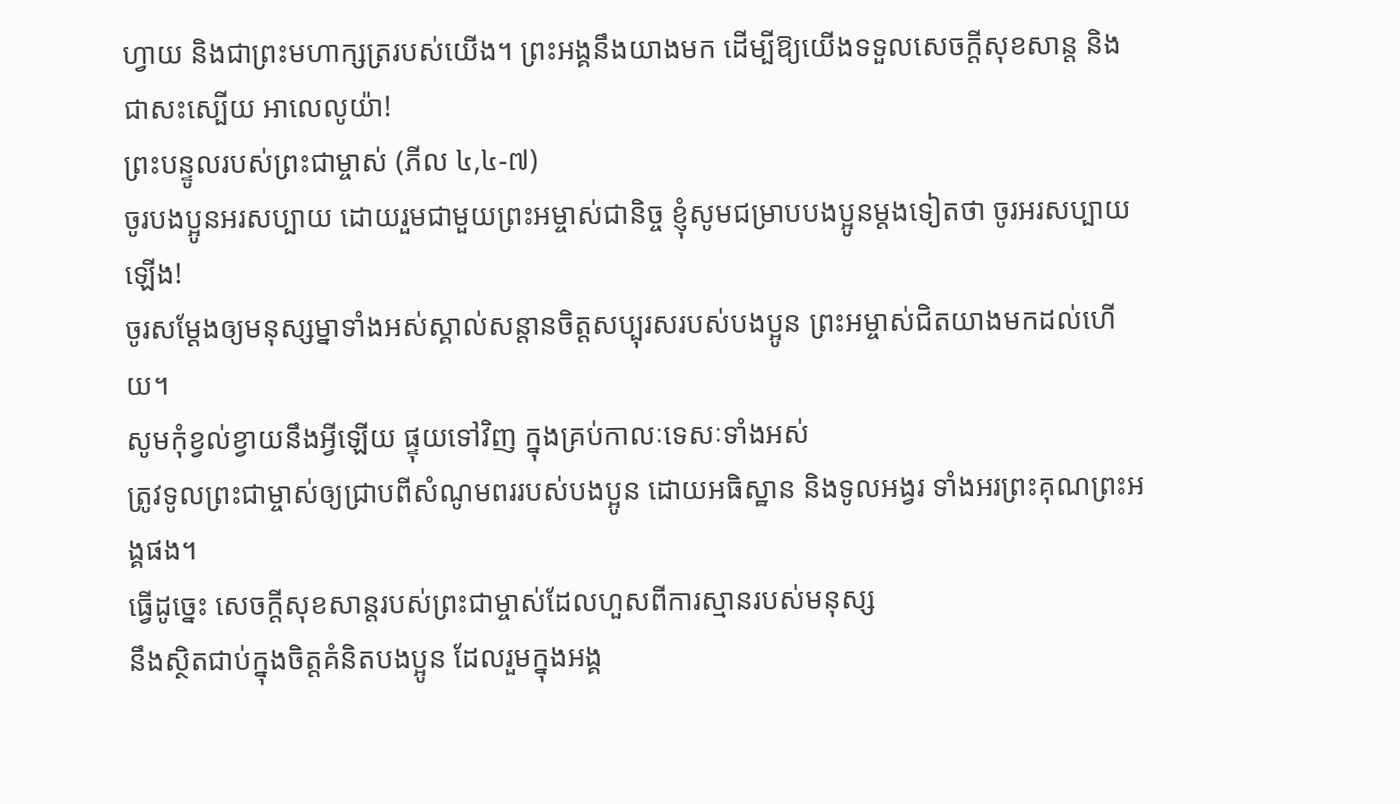ហ្វាយ និងជាព្រះមហាក្សត្ររបស់យើង។ ព្រះអង្គនឹងយាងមក ដើម្បីឱ្យយើងទទួលសេចក្ដីសុខសាន្ត និងជាសះស្បើយ អាលេលូយ៉ា!
ព្រះបន្ទូលរបស់ព្រះជាម្ចាស់ (ភីល ៤,៤-៧)
ចូរបងប្អូនអរសប្បាយ ដោយរួមជាមួយព្រះអម្ចាស់ជានិច្ច ខ្ញុំសូមជម្រាបបងប្អូនម្ដងទៀតថា ចូរអរសប្បាយឡើង!
ចូរសម្ដែងឲ្យមនុស្សម្នាទាំងអស់ស្គាល់សន្ដានចិត្តសប្បុរសរបស់បងប្អូន ព្រះអម្ចាស់ជិតយាងមកដល់ហើយ។
សូមកុំខ្វល់ខ្វាយនឹងអ្វីឡើយ ផ្ទុយទៅវិញ ក្នុងគ្រប់កាលៈទេសៈទាំងអស់
ត្រូវទូលព្រះជាម្ចាស់ឲ្យជ្រាបពីសំណូមពររបស់បងប្អូន ដោយអធិស្ឋាន និងទូលអង្វរ ទាំងអរព្រះគុណព្រះអង្គផង។
ធ្វើដូច្នេះ សេចក្ដីសុខសាន្តរបស់ព្រះជាម្ចាស់ដែលហួសពីការស្មានរបស់មនុស្ស
នឹងស្ថិតជាប់ក្នុងចិត្តគំនិតបងប្អូន ដែលរួមក្នុងអង្គ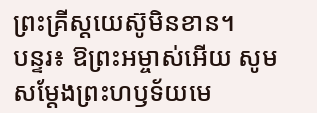ព្រះគ្រីស្តយេស៊ូមិនខាន។
បន្ទរ៖ ឱព្រះអម្ចាស់អើយ សូមសម្ដែងព្រះហឫទ័យមេ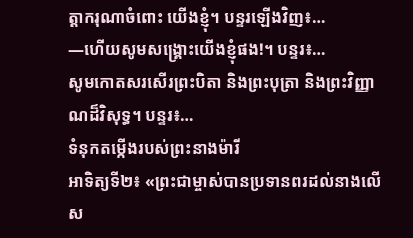ត្តាករុណាចំពោះ យើងខ្ញុំ។ បន្ទរឡើងវិញ៖…
—ហើយសូមសង្គ្រោះយើងខ្ញុំផង!។ បន្ទរ៖…
សូមកោតសរសើរព្រះបិតា និងព្រះបុត្រា និងព្រះវិញ្ញាណដ៏វិសុទ្ធ។ បន្ទរ៖…
ទំនុកតម្កើងរបស់ព្រះនាងម៉ារី
អាទិត្យទី២៖ «ព្រះជាម្ចាស់បានប្រទានពរដល់នាងលើស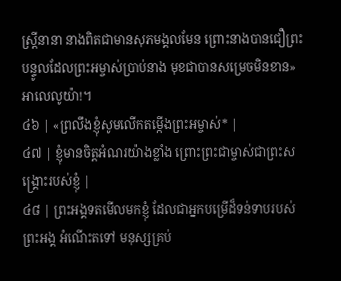ស្ត្រីនានា នាងពិតជាមានសុភមង្គលមែន ព្រោះនាងបានជឿព្រះបន្ទូលដែលព្រះអម្ចាស់ប្រាប់នាង មុខជាបានសម្រេចមិនខាន» អាលេលូយ៉ា!។
៤៦ | «ព្រលឹងខ្ញុំសូមលើកតម្កើងព្រះអម្ចាស់* |
៤៧ | ខ្ញុំមានចិត្តអំណរយ៉ាងខ្លាំង ព្រោះព្រះជាម្ចាស់ជាព្រះសង្គ្រោះរបស់ខ្ញុំ |
៤៨ | ព្រះអង្គទតមើលមកខ្ញុំ ដែលជាអ្នកបម្រើដ៏ទន់ទាបរបស់ព្រះអង្គ អំណើះតទៅ មនុស្សគ្រប់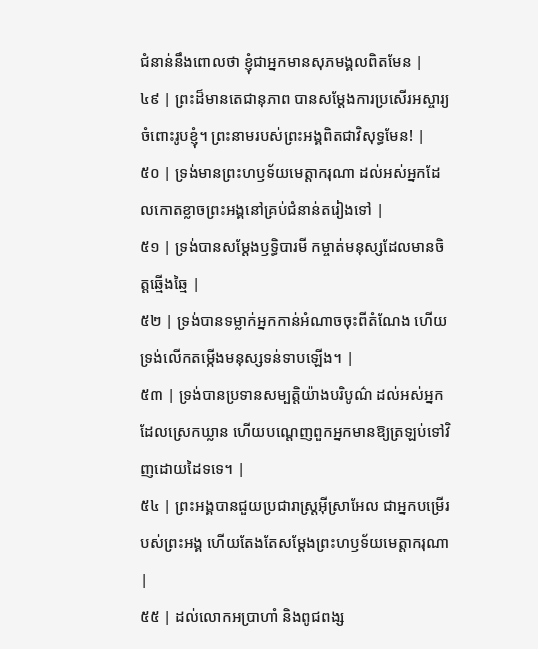ជំនាន់នឹងពោលថា ខ្ញុំជាអ្នកមានសុភមង្គលពិតមែន |
៤៩ | ព្រះដ៏មានតេជានុភាព បានសម្ដែងការប្រសើរអស្ចារ្យចំពោះរូបខ្ញុំ។ ព្រះនាមរបស់ព្រះអង្គពិតជាវិសុទ្ធមែន! |
៥០ | ទ្រង់មានព្រះហឫទ័យមេត្តាករុណា ដល់អស់អ្នកដែលកោតខ្លាចព្រះអង្គនៅគ្រប់ជំនាន់តរៀងទៅ |
៥១ | ទ្រង់បានសម្ដែងឫទ្ធិបារមី កម្ចាត់មនុស្សដែលមានចិត្តឆ្មើងឆ្មៃ |
៥២ | ទ្រង់បានទម្លាក់អ្នកកាន់អំណាចចុះពីតំណែង ហើយទ្រង់លើកតម្កើងមនុស្សទន់ទាបឡើង។ |
៥៣ | ទ្រង់បានប្រទានសម្បត្តិយ៉ាងបរិបូណ៌ ដល់អស់អ្នកដែលស្រេកឃ្លាន ហើយបណ្តេញពួកអ្នកមានឱ្យត្រឡប់ទៅវិញដោយដៃទទេ។ |
៥៤ | ព្រះអង្គបានជួយប្រជារាស្ត្រអ៊ីស្រាអែល ជាអ្នកបម្រើរបស់ព្រះអង្គ ហើយតែងតែសម្ដែងព្រះហឫទ័យមេត្តាករុណា |
៥៥ | ដល់លោកអប្រាហាំ និងពូជពង្ស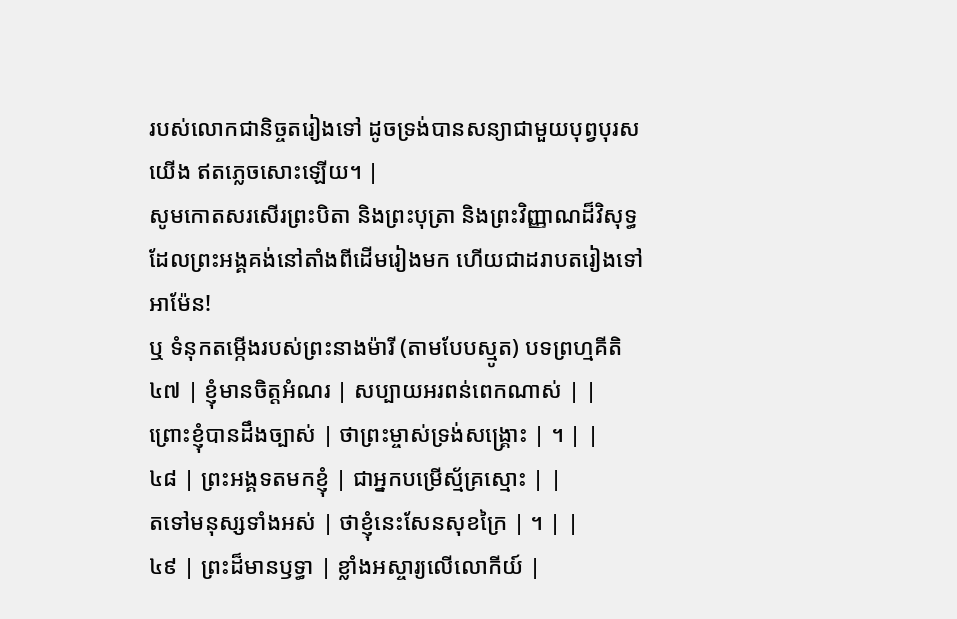របស់លោកជានិច្ចតរៀងទៅ ដូចទ្រង់បានសន្យាជាមួយបុព្វបុរសយើង ឥតភ្លេចសោះឡើយ។ |
សូមកោតសរសើរព្រះបិតា និងព្រះបុត្រា និងព្រះវិញ្ញាណដ៏វិសុទ្ធ
ដែលព្រះអង្គគង់នៅតាំងពីដើមរៀងមក ហើយជាដរាបតរៀងទៅ អាម៉ែន!
ឬ ទំនុកតម្កើងរបស់ព្រះនាងម៉ារី (តាមបែបស្មូត) បទព្រហ្មគីតិ
៤៧ | ខ្ញុំមានចិត្តអំណរ | សប្បាយអរពន់ពេកណាស់ | |
ព្រោះខ្ញុំបានដឹងច្បាស់ | ថាព្រះម្ចាស់ទ្រង់សង្គ្រោះ | ។ | |
៤៨ | ព្រះអង្គទតមកខ្ញុំ | ជាអ្នកបម្រើស្ម័គ្រស្មោះ | |
តទៅមនុស្សទាំងអស់ | ថាខ្ញុំនេះសែនសុខក្រៃ | ។ | |
៤៩ | ព្រះដ៏មានឫទ្ធា | ខ្លាំងអស្ចារ្យលើលោកីយ៍ |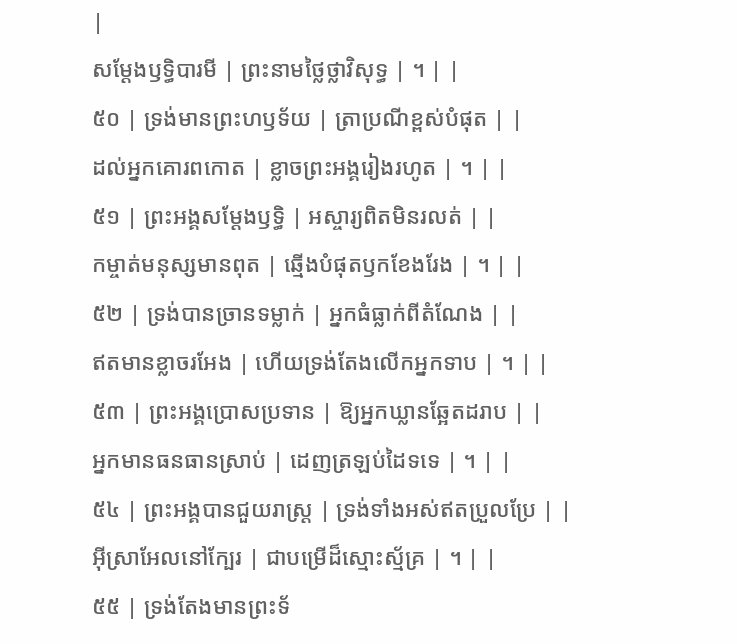|
សម្ដែងឫទ្ធិបារមី | ព្រះនាមថ្លៃថ្លាវិសុទ្ធ | ។ | |
៥០ | ទ្រង់មានព្រះហឫទ័យ | ត្រាប្រណីខ្ពស់បំផុត | |
ដល់អ្នកគោរពកោត | ខ្លាចព្រះអង្គរៀងរហូត | ។ | |
៥១ | ព្រះអង្គសម្ដែងឫទ្ធិ | អស្ចារ្យពិតមិនរលត់ | |
កម្ចាត់មនុស្សមានពុត | ឆ្មើងបំផុតឫកខែងរែង | ។ | |
៥២ | ទ្រង់បានច្រានទម្លាក់ | អ្នកធំធ្លាក់ពីតំណែង | |
ឥតមានខ្លាចរអែង | ហើយទ្រង់តែងលើកអ្នកទាប | ។ | |
៥៣ | ព្រះអង្គប្រោសប្រទាន | ឱ្យអ្នកឃ្លានឆ្អែតដរាប | |
អ្នកមានធនធានស្រាប់ | ដេញត្រឡប់ដៃទទេ | ។ | |
៥៤ | ព្រះអង្គបានជួយរាស្ត្រ | ទ្រង់ទាំងអស់ឥតប្រួលប្រែ | |
អ៊ីស្រាអែលនៅក្បែរ | ជាបម្រើដ៏ស្មោះស្ម័គ្រ | ។ | |
៥៥ | ទ្រង់តែងមានព្រះទ័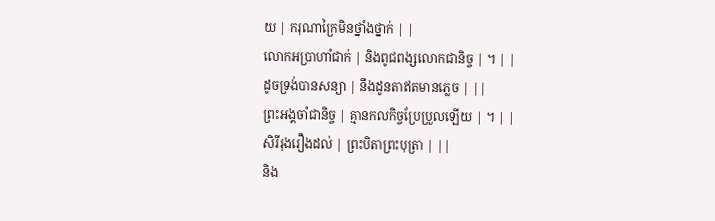យ | ករុណាក្រៃមិនថ្នាំងថ្នាក់ | |
លោកអប្រាហាំជាក់ | និងពូជពង្សលោកជានិច្ច | ។ | |
ដូចទ្រង់បានសន្យា | នឹងដូនតាឥតមានភ្លេច | ||
ព្រះអង្គចាំជានិច្ច | គ្មានកលកិច្ចប្រែប្រួលឡើយ | ។ | |
សិរីរុងរឿងដល់ | ព្រះបិតាព្រះបុត្រា | ||
និង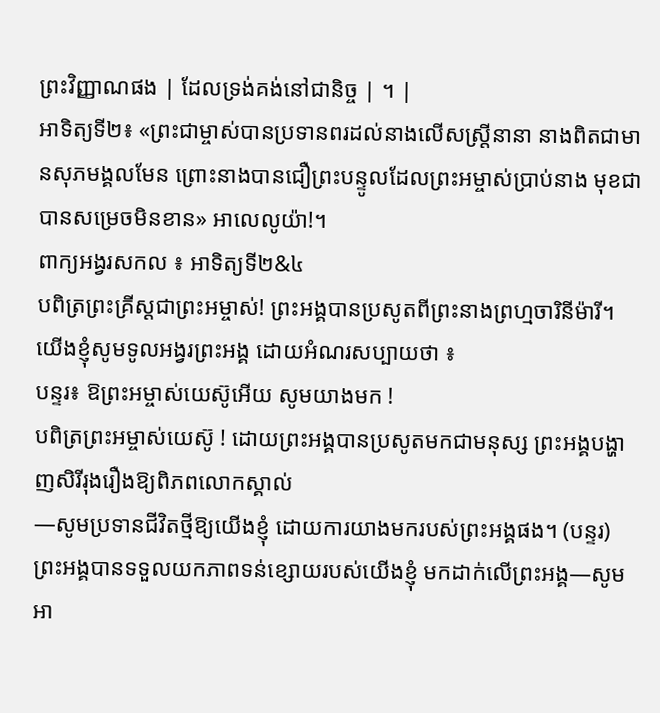ព្រះវិញ្ញាណផង | ដែលទ្រង់គង់នៅជានិច្ច | ។ |
អាទិត្យទី២៖ «ព្រះជាម្ចាស់បានប្រទានពរដល់នាងលើសស្ត្រីនានា នាងពិតជាមានសុភមង្គលមែន ព្រោះនាងបានជឿព្រះបន្ទូលដែលព្រះអម្ចាស់ប្រាប់នាង មុខជាបានសម្រេចមិនខាន» អាលេលូយ៉ា!។
ពាក្យអង្វរសកល ៖ អាទិត្យទី២&៤
បពិត្រព្រះគ្រីស្តជាព្រះអម្ចាស់! ព្រះអង្គបានប្រសូតពីព្រះនាងព្រហ្មចារិនីម៉ារី។ យើងខ្ញុំសូមទូលអង្វរព្រះអង្គ ដោយអំណរសប្បាយថា ៖
បន្ទរ៖ ឱព្រះអម្ចាស់យេស៊ូអើយ សូមយាងមក !
បពិត្រព្រះអម្ចាស់យេស៊ូ ! ដោយព្រះអង្គបានប្រសូតមកជាមនុស្ស ព្រះអង្គបង្ហាញសិរីរុងរឿងឱ្យពិភពលោកស្គាល់
—សូមប្រទានជីវិតថ្មីឱ្យយើងខ្ញុំ ដោយការយាងមករបស់ព្រះអង្គផង។ (បន្ទរ)
ព្រះអង្គបានទទួលយកភាពទន់ខ្សោយរបស់យើងខ្ញុំ មកដាក់លើព្រះអង្គ—សូមអា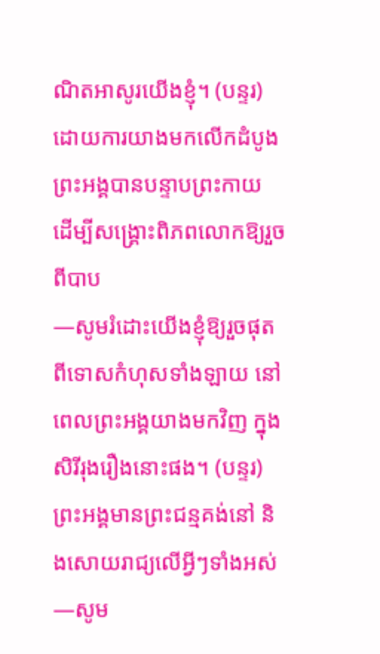ណិតអាសូរយើងខ្ញុំ។ (បន្ទរ)
ដោយការយាងមកលើកដំបូង ព្រះអង្គបានបន្ទាបព្រះកាយ ដើម្បីសង្រ្គោះពិភពលោកឱ្យរួចពីបាប
—សូមរំដោះយើងខ្ញុំឱ្យរួចផុតពីទោសកំហុសទាំងឡាយ នៅពេលព្រះអង្គយាងមកវិញ ក្នុងសិរីរុងរឿងនោះផង។ (បន្ទរ)
ព្រះអង្គមានព្រះជន្មគង់នៅ និងសោយរាជ្យលើអ្វីៗទាំងអស់
—សូម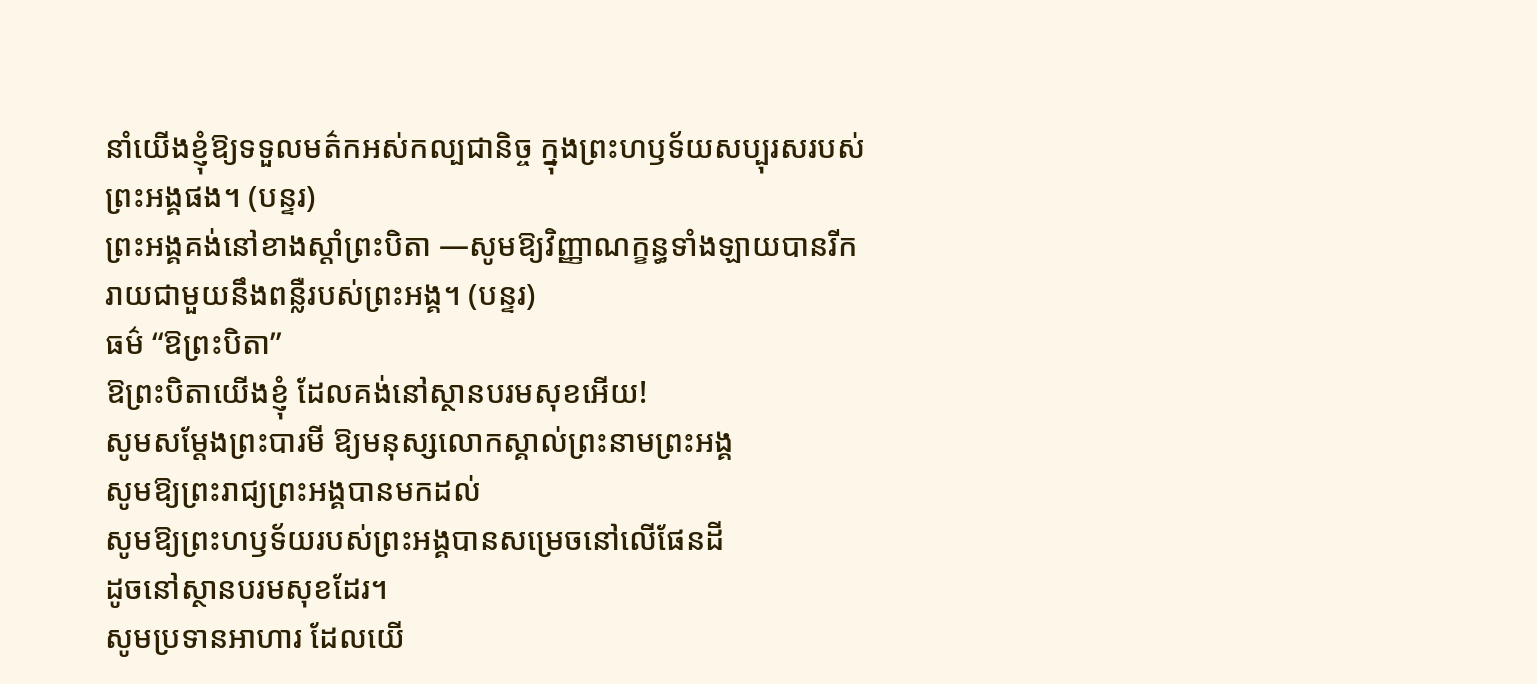នាំយើងខ្ញុំឱ្យទទួលមត៌កអស់កល្បជានិច្ច ក្នុងព្រះហឫទ័យសប្បុរសរបស់ព្រះអង្គផង។ (បន្ទរ)
ព្រះអង្គគង់នៅខាងស្តាំព្រះបិតា —សូមឱ្យវិញ្ញាណក្ខន្ធទាំងឡាយបានរីករាយជាមួយនឹងពន្លឺរបស់ព្រះអង្គ។ (បន្ទរ)
ធម៌ “ឱព្រះបិតា”
ឱព្រះបិតាយើងខ្ញុំ ដែលគង់នៅស្ថានបរមសុខអើយ!
សូមសម្តែងព្រះបារមី ឱ្យមនុស្សលោកស្គាល់ព្រះនាមព្រះអង្គ
សូមឱ្យព្រះរាជ្យព្រះអង្គបានមកដល់
សូមឱ្យព្រះហឫទ័យរបស់ព្រះអង្គបានសម្រេចនៅលើផែនដី
ដូចនៅស្ថានបរមសុខដែរ។
សូមប្រទានអាហារ ដែលយើ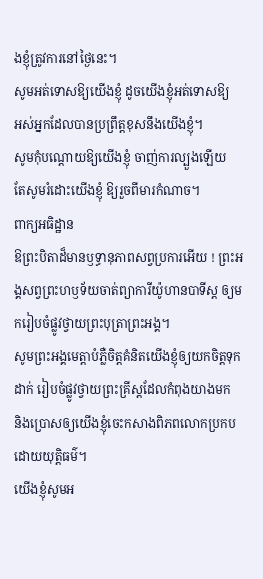ងខ្ញុំត្រូវការនៅថ្ងៃនេះ។
សូមអត់ទោសឱ្យយើងខ្ញុំ ដូចយើងខ្ញុំអត់ទោសឱ្យ
អស់អ្នកដែលបានប្រព្រឹត្តខុសនឹងយើងខ្ញុំ។
សូមកុំបណ្តោយឱ្យយើងខ្ញុំ ចាញ់ការល្បួងឡើយ
តែសូមរំដោះយើងខ្ញុំ ឱ្យរួចពីមារកំណាច។
ពាក្យអធិដ្ឋាន
ឱព្រះបិតាដ៏មានឫទ្ធានុភាពសព្វប្រការអើយ ! ព្រះអង្គសព្វព្រះហឫទ័យចាត់ព្យាការីយ៉ូហានបាទីស្ត ឲ្យមករៀបចំផ្លូវថ្វាយព្រះបុត្រាព្រះអង្គ។
សូមព្រះអង្គមេត្តាបំភ្លឺចិត្តគំនិតយើងខ្ញុំឲ្យយកចិត្តទុកដាក់ រៀបចំផ្លូវថ្វាយព្រះគ្រីស្តដែលកំពុងយាងមក
និងប្រោសឲ្យយើងខ្ញុំចេះកសាងពិភពលោកប្រកបដោយយុត្តិធម៌។
យើងខ្ញុំសូមអ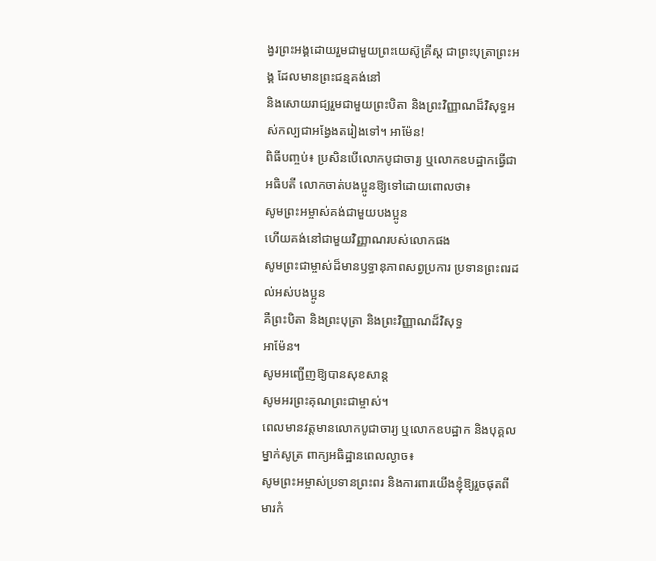ង្វរព្រះអង្គដោយរួមជាមួយព្រះយេស៊ូគ្រីស្ត ជាព្រះបុត្រាព្រះអង្គ ដែលមានព្រះជន្មគង់នៅ
និងសោយរាជ្យរួមជាមួយព្រះបិតា និងព្រះវិញ្ញាណដ៏វិសុទ្ធអស់កល្បជាអង្វែងតរៀងទៅ។ អាម៉ែន!
ពិធីបញ្ចប់៖ ប្រសិនបើលោកបូជាចារ្យ ឬលោកឧបដ្ឋាកធ្វើជាអធិបតី លោកចាត់បងប្អូនឱ្យទៅដោយពោលថា៖
សូមព្រះអម្ចាស់គង់ជាមួយបងប្អូន
ហើយគង់នៅជាមួយវិញ្ញាណរបស់លោកផង
សូមព្រះជាម្ចាស់ដ៏មានឫទ្ធានុភាពសព្វប្រការ ប្រទានព្រះពរដល់អស់បងប្អូន
គឺព្រះបិតា និងព្រះបុត្រា និងព្រះវិញ្ញាណដ៏វិសុទ្ធ
អាម៉ែន។
សូមអញ្ជើញឱ្យបានសុខសាន្ត
សូមអរព្រះគុណព្រះជាម្ចាស់។
ពេលមានវត្តមានលោកបូជាចារ្យ ឬលោកឧបដ្ឋាក និងបុគ្គលម្នាក់សូត្រ ពាក្យអធិដ្ឋានពេលល្ងាច៖
សូមព្រះអម្ចាស់ប្រទានព្រះពរ និងការពារយើងខ្ញុំឱ្យរួចផុតពីមារកំ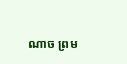ណាច ព្រម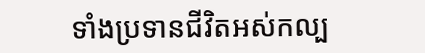ទាំងប្រទានជីវិតអស់កល្ប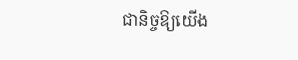ជានិច្ចឱ្យយើង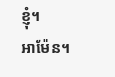ខ្ញុំ។
អាម៉ែន។